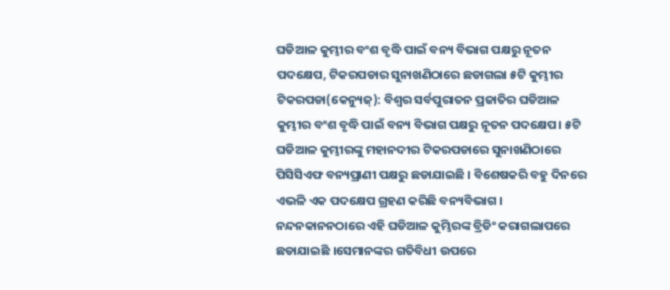ଘଡିଆଳ କୁମ୍ଭୀର ବଂଶ ବୃଦ୍ଧି ପାଇଁ ବନ୍ୟ ବିଭାଗ ପକ୍ଷରୁ ନୂତନ ପଦକ୍ଷେପ, ଟିକରପଡାର ସୁନାଖଣିଠାରେ ଛଡାଗଲା ୫ଟି କୁମ୍ଭୀର
ଟିକରପଡା(କେନ୍ୟୁଜ୍): ବିଶ୍ୱର ସର୍ବପୁରାତନ ପ୍ରଜାତିର ଘଡିଆଳ କୁମ୍ଭୀର ବଂଶ ବୃଦ୍ଧି ପାଇଁ ବନ୍ୟ ବିଭାଗ ପକ୍ଷରୁ ନୂତନ ପଦକ୍ଷେପ। ୫ଟି ଘଡିଆଳ କୁମ୍ଭୀରଙ୍କୁ ମହାନଦୀର ଟିକରପଡାରେ ସୁନାଖଣିଠାରେ ପିସିସିଏଫ ବନ୍ୟପ୍ରାଣୀ ପକ୍ଷରୁ ଛଡାଯାଇଛି । ବିଶେଷକରି ବହୁ ଦିନରେ ଏଭଳି ଏକ ପଦକ୍ଷେପ ଗ୍ରହଣ କରିଛି ବନ୍ୟବିଭାଗ । ନନ୍ଦନକାନନଠାରେ ଏହି ଘଡିଆଳ କୁମ୍ଭିରଙ୍କ ବ୍ରିଡିଂ କରାଗଲାପରେ ଛଡାଯାଇଛି ।ସେମାନଙ୍କର ଗତିବିଧୀ ଉପରେ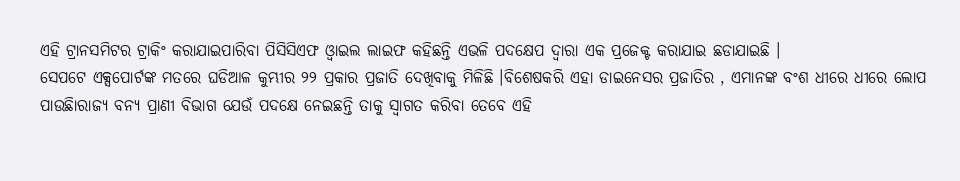ଏହି ଟ୍ରାନସମିଟର ଟ୍ରାକିଂ କରାଯାଇପାରିବା ପିସିସିଏଫ ଓ୍ଵାଇଲ ଲାଇଫ କହିଛନ୍ତି ଏଭଳି ପଦକ୍ଷେପ ଦ୍ୱାରା ଏକ ପ୍ରଜେକ୍ଟ କରାଯାଇ ଛଡାଯାଇଛି ।
ସେପଟେ ଏକ୍ସପୋର୍ଟଙ୍କ ମତରେ ଘଡିଆଳ କୁମ୍ଭୀର ୨୨ ପ୍ରକାର ପ୍ରଜାତି ଦେଖିବାକୁ ମିଳିଛି ।ବିଶେଷକରି ଏହା ଡାଇନେସର ପ୍ରଜାତିର , ଏମାନଙ୍କ ବଂଶ ଧୀରେ ଧୀରେ ଲୋପ ପାଉଛିାରାଜ୍ୟ ବନ୍ୟ ପ୍ରାଣୀ ବିଭାଗ ଯେଉଁ ପଦକ୍ଷେ ନେଇଛନ୍ତି ତାକୁ ସ୍ୱାଗତ କରିବା ତେବେ ଏହି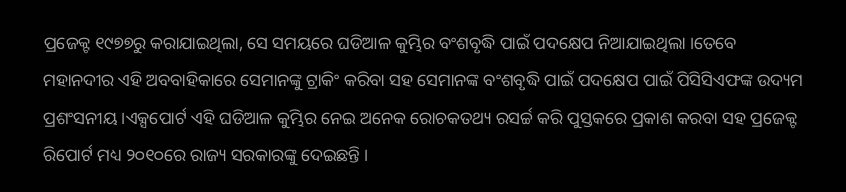ପ୍ରଜେକ୍ଟ ୧୯୭୭ରୁ କରାଯାଇଥିଲା, ସେ ସମୟରେ ଘଡିଆଳ କୁମ୍ଭିର ବଂଶବୃଦ୍ଧି ପାଇଁ ପଦକ୍ଷେପ ନିଆଯାଇଥିଲା ।ତେବେ ମହାନଦୀର ଏହି ଅବବାହିକାରେ ସେମାନଙ୍କୁ ଟ୍ରାକିଂ କରିବା ସହ ସେମାନଙ୍କ ବଂଶବୃଦ୍ଧି ପାଇଁ ପଦକ୍ଷେପ ପାଇଁ ପିସିସିଏଫଙ୍କ ଉଦ୍ୟମ ପ୍ରଶଂସନୀୟ ।ଏକ୍ସପୋର୍ଟ ଏହି ଘଡିଆଳ କୁମ୍ଭିର ନେଇ ଅନେକ ରୋଚକତଥ୍ୟ ରସର୍ଚ୍ଚ କରି ପୁସ୍ତକରେ ପ୍ରକାଶ କରବା ସହ ପ୍ରଜେକ୍ଟ ରିପୋର୍ଟ ମଧ୍ୟ ୨୦୧୦ରେ ରାଜ୍ୟ ସରକାରଙ୍କୁ ଦେଇଛନ୍ତି ।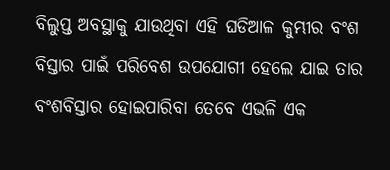ବିଲୁପ୍ତ ଅବସ୍ଥାକୁ ଯାଉଥିବା ଏହି ଘଡିଆଳ କୁମ୍ଭୀର ବଂଶ ବିସ୍ତାର ପାଇଁ ପରିବେଶ ଉପଯୋଗୀ ହେଲେ ଯାଇ ତାର ବଂଶବିସ୍ତାର ହୋଇପାରିବା ତେବେ ଏଭଳି ଏକ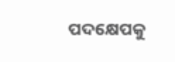ପଦକ୍ଷେପକୁ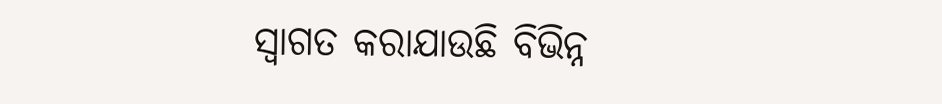ସ୍ୱାଗତ କରାଯାଉଛି ବିଭିନ୍ନ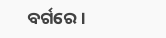ବର୍ଗରେ ।